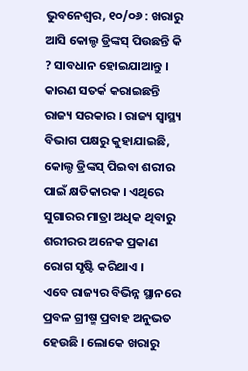ଭୁବନେଶ୍ୱର, ୧୦/୦୬ : ଖରାରୁ ଆସି କୋଲ୍ଡ ଡ୍ରିଙ୍କସ୍ ପିଉଛନ୍ତି କି ? ସାବଧାନ ହୋଇଯାଆନ୍ତୁ । କାରଣ ସତର୍କ କରାଇଛନ୍ତି ରାଜ୍ୟ ସରକାର । ରାଜ୍ୟ ସ୍ୱାସ୍ଥ୍ୟ ବିଭାଗ ପକ୍ଷରୁ କୁହାଯାଇଛି, କୋଲ୍ଡ ଡ୍ରିଙ୍କସ୍ ପିଇବା ଶରୀର ପାଇଁ କ୍ଷତିକାରକ । ଏଥିରେ ସୁଗାରର ମାତ୍ରା ଅଧିକ ଥିବାରୁ ଶରୀରର ଅନେକ ପ୍ରକାଣ ରୋଗ ସୃଷ୍ଟି କରିଥାଏ ।
ଏବେ ରାଜ୍ୟର ବିଭିନ୍ନ ସ୍ଥାନରେ ପ୍ରବଳ ଗ୍ରୀଷ୍ମ ପ୍ରବାହ ଅନୁଭତ ହେଉଛି । ଲୋକେ ଖରାରୁ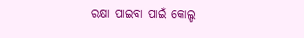ରକ୍ଷା ପାଇବା ପାଇଁ କୋଲ୍ଡ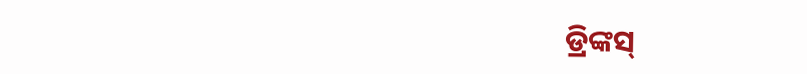ଡ୍ରିଙ୍କସ୍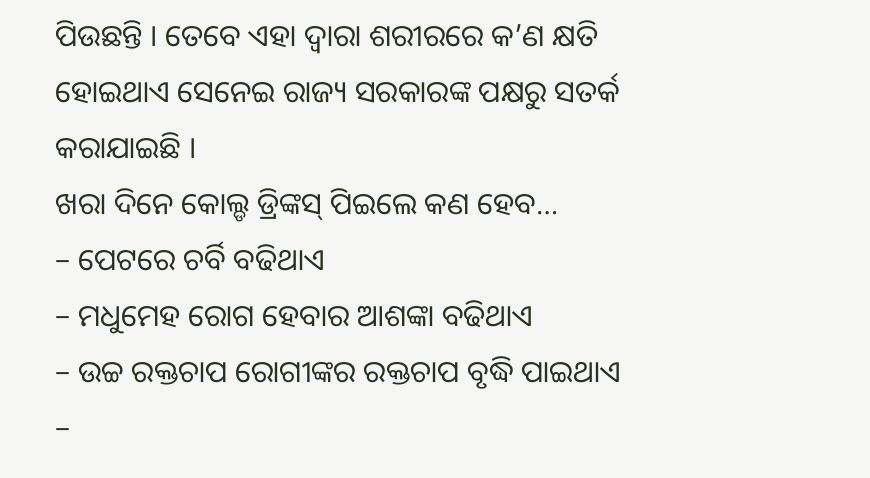ପିଉଛନ୍ତି । ତେବେ ଏହା ଦ୍ୱାରା ଶରୀରରେ କ’ଣ କ୍ଷତି ହୋଇଥାଏ ସେନେଇ ରାଜ୍ୟ ସରକାରଙ୍କ ପକ୍ଷରୁ ସତର୍କ କରାଯାଇଛି ।
ଖରା ଦିନେ କୋଲ୍ଡ ଡ୍ରିଙ୍କସ୍ ପିଇଲେ କଣ ହେବ…
– ପେଟରେ ଚର୍ବି ବଢିଥାଏ
– ମଧୁମେହ ରୋଗ ହେବାର ଆଶଙ୍କା ବଢିଥାଏ
– ଉଚ୍ଚ ରକ୍ତଚାପ ରୋଗୀଙ୍କର ରକ୍ତଚାପ ବୃଦ୍ଧି ପାଇଥାଏ
–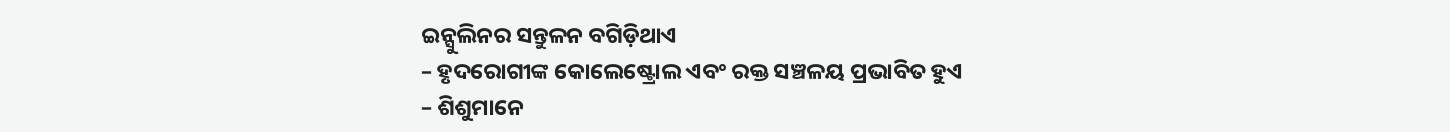ଇନ୍ସୁଲିନର ସନ୍ତୁଳନ ବଗିଡ଼ିଥାଏ
– ହୃଦରୋଗୀଙ୍କ କୋଲେଷ୍ଟ୍ରୋଲ ଏବଂ ରକ୍ତ ସଞ୍ଚଳୟ ପ୍ରଭାବିତ ହୁଏ
– ଶିଶୁମାନେ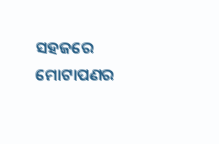ସହଜରେ ମୋଟାପଣର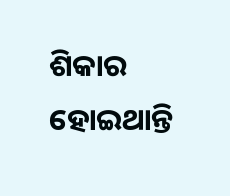ଶିକାର ହୋଇଥାନ୍ତି